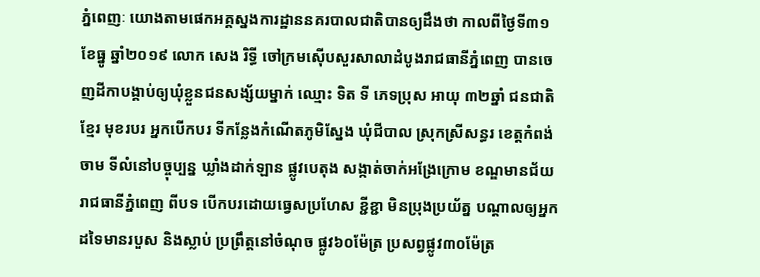ភ្នំពេញៈ យោងតាមផេកអគ្គស្នងការដ្ឋាននគរបាលជាតិបានឲ្យដឹងថា កាលពីថ្ងៃទី៣១ ខែធ្នូ ឆ្នាំ២០១៩ លោក សេង រិទ្ធី ចៅក្រមស៊ើបសួរសាលាដំបូងរាជធានីភ្នំពេញ បានចេញដីកាបង្គាប់ឲ្យឃុំខ្លួនជនសង្ស័យម្នាក់ ឈ្មោះ ទិត ទី ភេទប្រុស អាយុ ៣២ឆ្នាំ ជនជាតិខ្មែរ មុខរបរ អ្នកបើកបរ ទីកន្លែងកំណើតភូមិស្នែង ឃុំជីបាល ស្រុកស្រីសន្ធរ ខេត្តកំពង់ចាម ទីលំនៅបច្ចុប្បន្ន ឃ្លាំងដាក់ឡាន ផ្លូវបេតុង សង្កាត់ចាក់អង្រែក្រោម ខណ្ឌមានជ័យ រាជធានីភ្នំពេញ ពីបទ បើកបរដោយធ្វេសប្រហែស ខ្ជីខ្ជា មិនប្រុងប្រយ័ត្ន បណ្តាលឲ្យអ្នកដទៃមានរបួស និងស្លាប់ ប្រព្រឹត្តនៅចំណុច ផ្លូវ៦០ម៉ែត្រ ប្រសព្វផ្លូវ៣០ម៉ែត្រ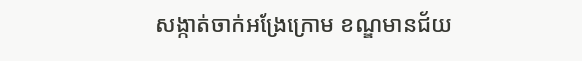សង្កាត់ចាក់អង្រែក្រោម ខណ្ឌមានជ័យ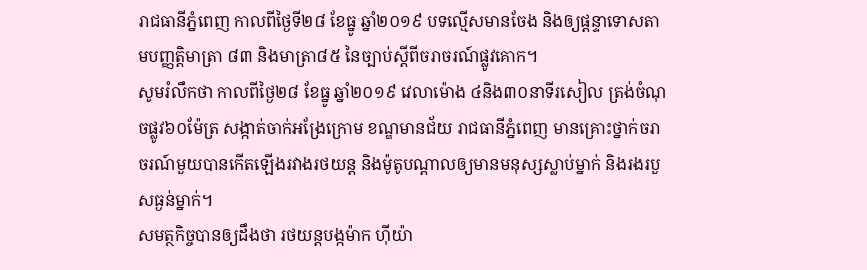រាជធានីភ្នំពេញ កាលពីថ្ងៃទី២៨ ខែធ្នូ ឆ្នាំ២០១៩ បទល្មើសមានចែង និងឲ្យផ្តន្ទាទោសតាមបញ្ញត្តិមាត្រា ៨៣ និងមាត្រា៨៥ នៃច្បាប់ស្តីពីចរាចរណ៍ផ្លូវគោក។
សូមរំលឹកថា កាលពីថ្ងៃ២៨ ខែធ្នូ ឆ្នាំ២០១៩ វេលាម៉ោង ៤និង៣០នាទីរសៀល ត្រង់ចំណុចផ្លូវ៦០ម៉ែត្រ សង្កាត់ចាក់អង្រែក្រោម ខណ្ឌមានជ័យ រាជធានីភ្នំពេញ មានគ្រោះថ្នាក់ចរាចរណ៍មួយបានកើតឡើងរវាងរថយន្ត និងម៉ូតូបណ្តាលឲ្យមានមនុស្សស្លាប់ម្នាក់ និងរងរបួសធ្ងន់ម្នាក់។
សមត្ថកិច្ចបានឲ្យដឹងថា រថយន្តបង្កម៉ាក ហ៊ីយ៉ា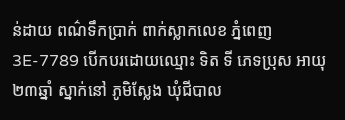ន់ដាយ ពណ៌ទឹកប្រាក់ ពាក់ស្លាកលេខ ភ្នំពេញ 3E-7789 បើកបរដោយឈ្មោះ ទិត ទី ភេទប្រុស អាយុ២៣ឆ្នាំ ស្នាក់នៅ ភូមិស្លែង ឃុំជីបាល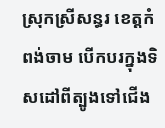ស្រុកស្រីសន្ធរ ខេត្តកំពង់ចាម បើកបរក្នុងទិសដៅពីត្បូងទៅជើង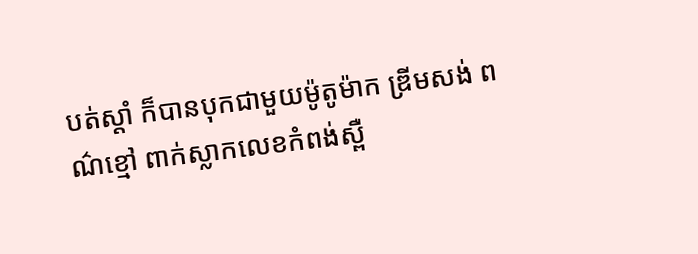បត់ស្តាំ ក៏បានបុកជាមួយម៉ូតូម៉ាក ឌ្រីមសង់ ពណ៌ខ្មៅ ពាក់ស្លាកលេខកំពង់ស្ពឺ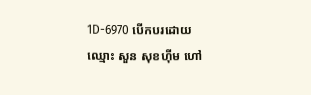1D-6970 បើកបរដោយឈ្មោះ សួន សុខហ៊ីម ហៅ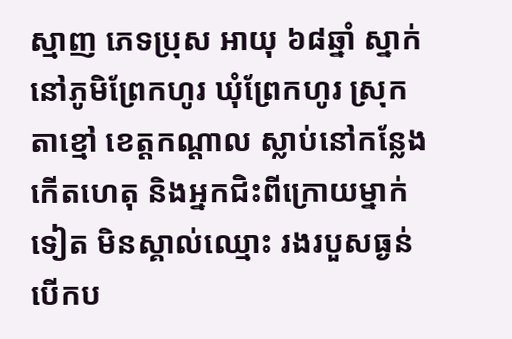ស្មាញ ភេទប្រុស អាយុ ៦៨ឆ្នាំ ស្នាក់នៅភូមិព្រែកហូរ ឃុំព្រែកហូរ ស្រុកតាខ្មៅ ខេត្តកណ្តាល ស្លាប់នៅកន្លែងកើតហេតុ និងអ្នកជិះពីក្រោយម្នាក់ទៀត មិនស្គាល់ឈ្មោះ រងរបួសធ្ងន់ បើកប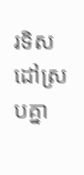រទិសដៅស្របគ្នា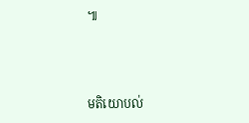៕



មតិយោបល់